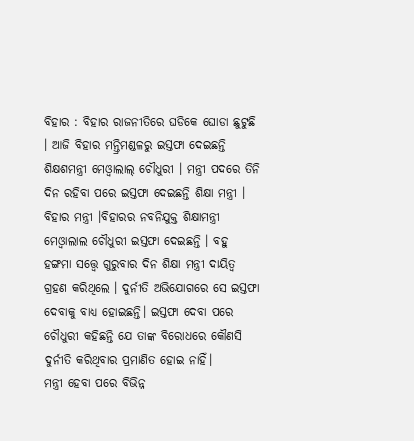ବିହାର : ବିହାର ରାଜନୀତିରେ ଘଡିକେ ଘୋଡା ଛୁଟୁଛି । ଆଜି ବିହାର ମନ୍ତ୍ରିମଣ୍ଡଳରୁ ଇସ୍ତଫା ଦେଇଛନ୍ତି ଶିକ୍ଷଶମନ୍ତ୍ରୀ ମେଓ୍ବାଲାଲ୍ ଚୌଧୁରୀ । ମନ୍ତ୍ରୀ ପଦରେ ତିନି ଦିନ ରହିବା ପରେ ଇସ୍ତଫା ଦେଇଛନ୍ତି ଶିକ୍ଷା ମନ୍ତ୍ରୀ । ବିହାର ମନ୍ତ୍ରୀ ।ବିହାରର ନବନିଯୁକ୍ତ ଶିକ୍ଷାମନ୍ତ୍ରୀ ମେଓ୍ବାଲାଲ ଚୌଧୁରୀ ଇସ୍ତଫା ଦେଇଛନ୍ତି । ବହୁ ହଙ୍ଗମା ସତ୍ତ୍ବେ ଗୁରୁବାର ଦିନ ଶିକ୍ଷା ମନ୍ତ୍ରୀ ଦାୟିତ୍ବ ଗ୍ରହଣ କରିଥିଲେ । ଦୁର୍ନୀତି ଅଭିଯୋଗରେ ସେ ଇସ୍ତଫା ଦେବାକୁ ବାଧ୍ୟ ହୋଇଛନ୍ତି। ଇସ୍ତଫା ଦେବା ପରେ ଚୌଧୁରୀ କହିଛନ୍ତି ଯେ ତାଙ୍କ ବିରୋଧରେ କୌଣସି ଦୁର୍ନୀତି କରିଥିବାର ପ୍ରମାଣିତ ହୋଇ ନାହିଁ।
ମନ୍ତ୍ରୀ ହେବା ପରେ ବିଭିନ୍ନ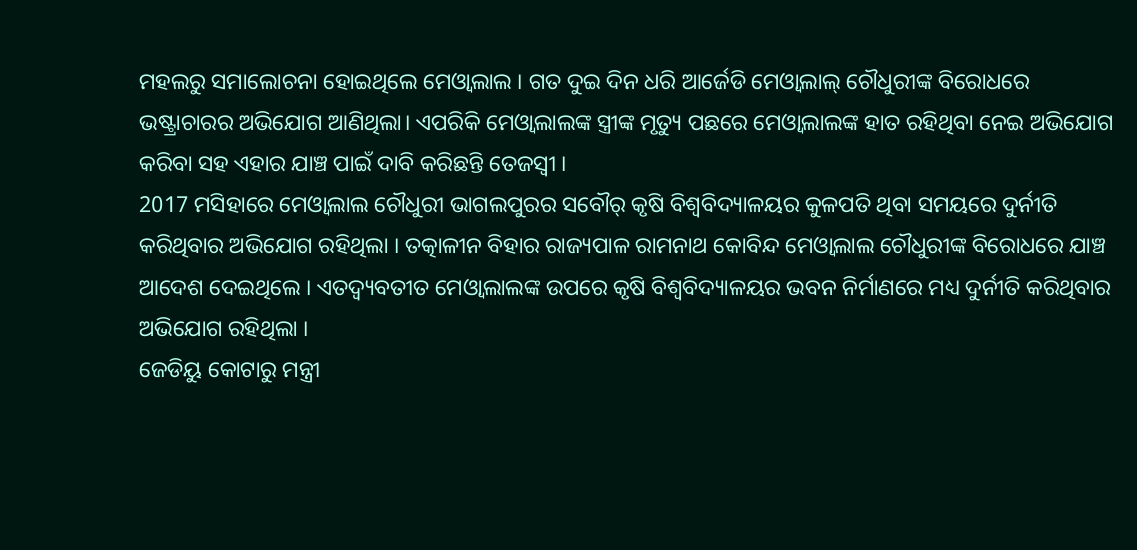ମହଲରୁ ସମାଲୋଚନା ହୋଇଥିଲେ ମେଓ୍ବାଲାଲ । ଗତ ଦୁଇ ଦିନ ଧରି ଆର୍ଜେଡି ମେଓ୍ବାଲାଲ୍ ଚୌଧୁରୀଙ୍କ ବିରୋଧରେ ଭଷ୍ଟ୍ରାଚାରର ଅଭିଯୋଗ ଆଣିଥିଲା। ଏପରିକି ମେଓ୍ବାଲାଲଙ୍କ ସ୍ତ୍ରୀଙ୍କ ମୃତ୍ୟୁ ପଛରେ ମେଓ୍ବାଲାଲଙ୍କ ହାତ ରହିଥିବା ନେଇ ଅଭିଯୋଗ କରିବା ସହ ଏହାର ଯାଞ୍ଚ ପାଇଁ ଦାବି କରିଛନ୍ତି ତେଜସ୍ବୀ ।
2017 ମସିହାରେ ମେଓ୍ବାଲାଲ ଚୌଧୁରୀ ଭାଗଲପୁରର ସବୌର୍ କୃଷି ବିଶ୍ବବିଦ୍ୟାଳୟର କୁଳପତି ଥିବା ସମୟରେ ଦୁର୍ନୀତି କରିଥିବାର ଅଭିଯୋଗ ରହିଥିଲା । ତତ୍କାଳୀନ ବିହାର ରାଜ୍ୟପାଳ ରାମନାଥ କୋବିନ୍ଦ ମେଓ୍ବାଲାଲ ଚୌଧୁରୀଙ୍କ ବିରୋଧରେ ଯାଞ୍ଚ ଆଦେଶ ଦେଇଥିଲେ । ଏତଦ୍ବ୍ୟବତୀତ ମେଓ୍ବାଲାଲଙ୍କ ଉପରେ କୃଷି ବିଶ୍ବବିଦ୍ୟାଳୟର ଭବନ ନିର୍ମାଣରେ ମଧ୍ୟ ଦୁର୍ନୀତି କରିଥିବାର ଅଭିଯୋଗ ରହିଥିଲା ।
ଜେଡିୟୁ କୋଟାରୁ ମନ୍ତ୍ରୀ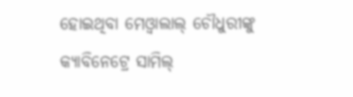ହୋଇଥିବା ମେଓ୍ବାଲାଲ୍ ଚୌଧୁରୀଙ୍କୁ କ୍ୟାବିନେଟ୍ରେ ସାମିଲ୍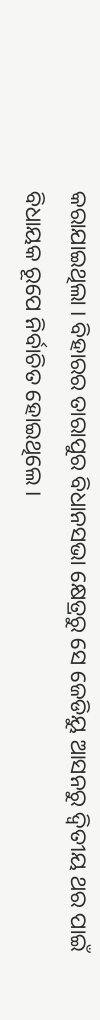କରାଯାଇଥିଲା । ବିହାରର ତାରାପୁର ବିଧାନସଭା କ୍ଷେତ୍ରରୁ ସେ ଜେଡିୟୁ ଆସନରୁ ଦ୍ବିତୀୟ ଥର ପାଇଁ ବିଧାୟକ ରୂପେ ନିର୍ବାଚିତ ହୋଇଥିଲେ ।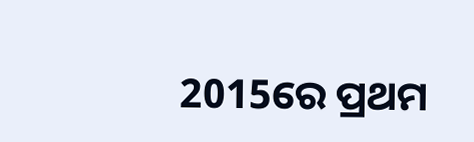2015ରେ ପ୍ରଥମ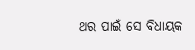ଥର ପାଇଁ ସେ ବିଧାୟକ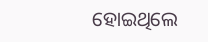ହୋଇଥିଲେ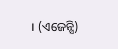। (ଏଜେନ୍ସି)